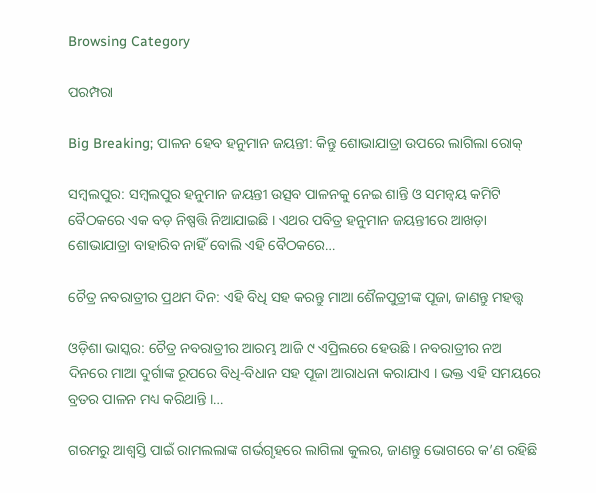Browsing Category

ପରମ୍ପରା

Big Breaking; ପାଳନ ହେବ ହନୁମାନ ଜୟନ୍ତୀ: କିନ୍ତୁ ଶୋଭାଯାତ୍ରା ଉପରେ ଲାଗିଲା ରୋକ୍

ସମ୍ବଲପୁର: ସମ୍ବଲପୁର ହନୁମାନ ଜୟନ୍ତୀ ଉତ୍ସବ ପାଳନକୁ ନେଇ ଶାନ୍ତି ଓ ସମନ୍ୱୟ କମିଟି ବୈଠକରେ ଏକ ବଡ଼ ନିଷ୍ପତ୍ତି ନିଆଯାଇଛି । ଏଥର ପବିତ୍ର ହନୁମାନ ଜୟନ୍ତୀରେ ଆଖଡ଼ା ଶୋଭାଯାତ୍ରା ବାହାରିବ ନାହିଁ ବୋଲି ଏହି ବୈଠକରେ…

ଚୈତ୍ର ନବରାତ୍ରୀର ପ୍ରଥମ ଦିନ: ଏହି ବିଧି ସହ କରନ୍ତୁ ମାଆ ଶୈଳପୁତ୍ରୀଙ୍କ ପୂଜା, ଜାଣନ୍ତୁ ମହତ୍ତ୍ୱ

ଓଡ଼ିଶା ଭାସ୍କର: ଚୈତ୍ର ନବରାତ୍ରୀର ଆରମ୍ଭ ଆଜି ୯ ଏପ୍ରିଲରେ ହେଉଛି । ନବରାତ୍ରୀର ନଅ ଦିନରେ ମାଆ ଦୁର୍ଗାଙ୍କ ରୂପରେ ବିଧି-ବିଧାନ ସହ ପୂଜା ଆରାଧନା କରାଯାଏ । ଭକ୍ତ ଏହି ସମୟରେ ବ୍ରତର ପାଳନ ମଧ୍ୟ କରିଥାନ୍ତି ।…

ଗରମରୁ ଆଶ୍ୱସ୍ତି ପାଇଁ ରାମଲଲାଙ୍କ ଗର୍ଭଗୃହରେ ଲାଗିଲା କୁଲର, ଜାଣନ୍ତୁ ଭୋଗରେ କ’ଣ ରହିଛି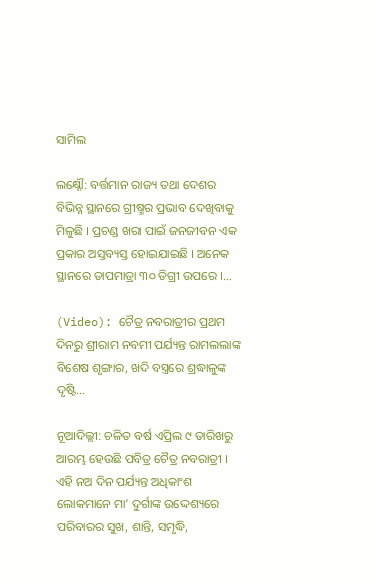ସାମିଲ

ଲକ୍ଷ୍ନୌ: ବର୍ତ୍ତମାନ ରାଜ୍ୟ ତଥା ଦେଶର ବିଭିନ୍ନ ସ୍ଥାନରେ ଗ୍ରୀଷ୍ମର ପ୍ରଭାବ ଦେଖିବାକୁ ମିଳୁଛି । ପ୍ରଚଣ୍ଡ ଖରା ପାଇଁ ଜନଜୀବନ ଏକ ପ୍ରକାର ଅସ୍ତବ୍ୟସ୍ତ ହୋଇଯାଇଛି । ଅନେକ ସ୍ଥାନରେ ତାପମାତ୍ରା ୩୦ ଡିଗ୍ରୀ ଉପରେ ।…

(Video): ଚୈତ୍ର ନବରାତ୍ରୀର ପ୍ରଥମ ଦିନରୁ ଶ୍ରୀରାମ ନବମୀ ପର୍ଯ୍ୟନ୍ତ ରାମଲଲାଙ୍କ ବିଶେଷ ଶୃଙ୍ଗାର, ଖଦି ବସ୍ତ୍ରରେ ଶ୍ରଦ୍ଧାଳୁଙ୍କ ଦୃଷ୍ଟି…

ନୂଆଦିଲ୍ଲୀ: ଚଳିତ ବର୍ଷ ଏପ୍ରିଲ ୯ ତାରିଖରୁ ଆରମ୍ଭ ହେଉଛି ପବିତ୍ର ଚୈତ୍ର ନବରାତ୍ରୀ । ଏହି ନଅ ଦିନ ପର୍ଯ୍ୟନ୍ତ ଅଧିକାଂଶ ଲୋକମାନେ ମା’ ଦୁର୍ଗାଙ୍କ ଉଦ୍ଦେଶ୍ୟରେ ପରିବାରର ସୁଖ, ଶାନ୍ତି, ସମୃଦ୍ଧି,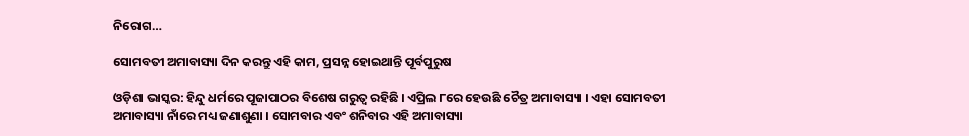ନିରୋଗ…

ସୋମବତୀ ଅମାବାସ୍ୟା ଦିନ କରନ୍ତୁ ଏହି କାମ, ପ୍ରସନ୍ନ ହୋଇଥାନ୍ତି ପୂର୍ବପୁରୁଷ

ଓଡ଼ିଶା ଭାସ୍କର: ହିନ୍ଦୁ ଧର୍ମରେ ପୂଜାପାଠର ବିଶେଷ ଗରୁତ୍ୱ ରହିଛି । ଏପ୍ରିଲ ୮ରେ ହେଉଛି ଚୈତ୍ର ଅମାବାସ୍ୟା । ଏହା ସୋମବତୀ ଅମାବାସ୍ୟା ନାଁରେ ମଧ୍ୟ ଜଣାଶୁଣା । ସୋମବାର ଏବଂ ଶନିବାର ଏହି ଅମାବାସ୍ୟା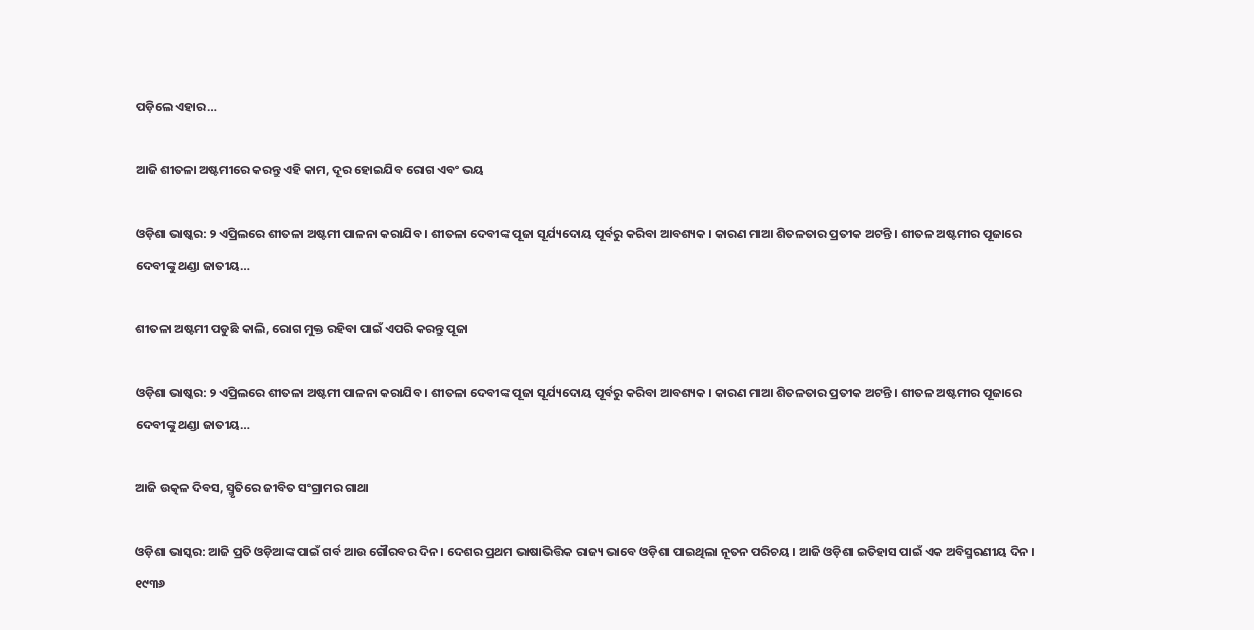ପଡ଼ିଲେ ଏହାର…

ଆଜି ଶୀତଳା ଅଷ୍ଟମୀରେ କରନ୍ତୁ ଏହି କାମ, ଦୂର ହୋଇଯିବ ରୋଗ ଏବଂ ଭୟ

ଓଡ଼ିଶା ଭାଷ୍କର: ୨ ଏପ୍ରିଲରେ ଶୀତଳା ଅଷ୍ଟମୀ ପାଳନା କରାଯିବ । ଶୀତଳା ଦେବୀଙ୍କ ପୂଜା ସୂର୍ଯ୍ୟଦୋୟ ପୂର୍ବରୁ କରିବା ଆବଶ୍ୟକ । କାରଣ ମାଆ ଶିତଳତାର ପ୍ରତୀକ ଅଟନ୍ତି । ଶୀତଳ ଅଷ୍ଟମୀର ପୂଜାରେ ଦେବୀଙ୍କୁ ଥଣ୍ଡା ଜାତୀୟ…

ଶୀତଳା ଅଷ୍ଟମୀ ପଡୁଛି କାଲି, ରୋଗ ମୁକ୍ତ ରହିବା ପାଇଁ ଏପରି କରନ୍ତୁ ପୂଜା

ଓଡ଼ିଶା ଭାଷ୍କର: ୨ ଏପ୍ରିଲରେ ଶୀତଳା ଅଷ୍ଟମୀ ପାଳନା କରାଯିବ । ଶୀତଳା ଦେବୀଙ୍କ ପୂଜା ସୂର୍ଯ୍ୟଦୋୟ ପୂର୍ବରୁ କରିବା ଆବଶ୍ୟକ । କାରଣ ମାଆ ଶିତଳତାର ପ୍ରତୀକ ଅଟନ୍ତି । ଶୀତଳ ଅଷ୍ଟମୀର ପୂଜାରେ ଦେବୀଙ୍କୁ ଥଣ୍ଡା ଜାତୀୟ…

ଆଜି ଉତ୍କଳ ଦିବସ, ସ୍ମୃତିରେ ଜୀବିତ ସଂଗ୍ରାମର ଗାଥା

ଓଡ଼ିଶା ଭାସ୍କର: ଆଜି ପ୍ରତି ଓଡ଼ିଆଙ୍କ ପାଇଁ ଗର୍ବ ଆଉ ଗୌରବର ଦିନ । ଦେଶର ପ୍ରଥମ ଭାଷାଭିତ୍ତିକ ରାଜ୍ୟ ଭାବେ ଓଡ଼ିଶା ପାଇଥିଲା ନୂତନ ପରିଚୟ । ଆଜି ଓଡ଼ିଶା ଇତିହାସ ପାଇଁ ଏକ ଅବିସ୍ମରଣୀୟ ଦିନ । ୧୯୩୬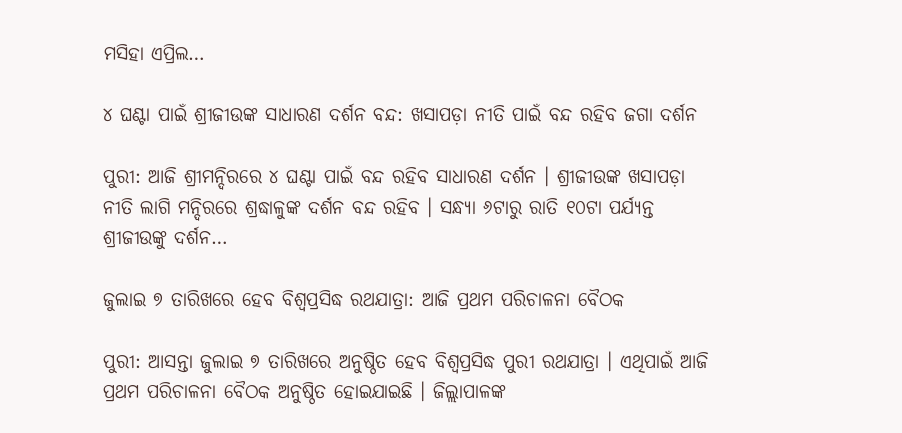ମସିହା ଏପ୍ରିଲ…

୪ ଘଣ୍ଟା ପାଇଁ ଶ୍ରୀଜୀଉଙ୍କ ସାଧାରଣ ଦର୍ଶନ ବନ୍ଦ: ଖସାପଡ଼ା ନୀତି ପାଇଁ ବନ୍ଦ ରହିବ ଜଗା ଦର୍ଶନ

ପୁରୀ: ଆଜି ଶ୍ରୀମନ୍ଦିରରେ ୪ ଘଣ୍ଟା ପାଇଁ ବନ୍ଦ ରହିବ ସାଧାରଣ ଦର୍ଶନ । ଶ୍ରୀଜୀଉଙ୍କ ଖସାପଡ଼ା ନୀତି ଲାଗି ମନ୍ଦିରରେ ଶ୍ରଦ୍ଧାଳୁଙ୍କ ଦର୍ଶନ ବନ୍ଦ ରହିବ । ସନ୍ଧ୍ୟା ୬ଟାରୁ ରାତି ୧୦ଟା ପର୍ଯ୍ୟନ୍ତ ଶ୍ରୀଜୀଉଙ୍କୁ ଦର୍ଶନ…

ଜୁଲାଇ ୭ ତାରିଖରେ ହେବ ବିଶ୍ୱପ୍ରସିଦ୍ଧ ରଥଯାତ୍ରା: ଆଜି ପ୍ରଥମ ପରିଚାଳନା ବୈଠକ

ପୁରୀ: ଆସନ୍ତା ଜୁଲାଇ ୭ ତାରିଖରେ ଅନୁଷ୍ଠିତ ହେବ ବିଶ୍ୱପ୍ରସିଦ୍ଧ ପୁରୀ ରଥଯାତ୍ରା । ଏଥିପାଇଁ ଆଜି ପ୍ରଥମ ପରିଚାଳନା ବୈଠକ ଅନୁଷ୍ଠିତ ହୋଇଯାଇଛି । ଜିଲ୍ଲାପାଳଙ୍କ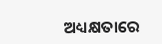ଅଧ୍ୟକ୍ଷତାରେ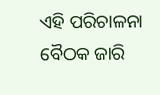ଏହି ପରିଚାଳନା ବୈଠକ ଜାରି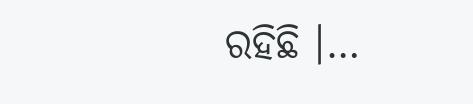ରହିଛି ।…